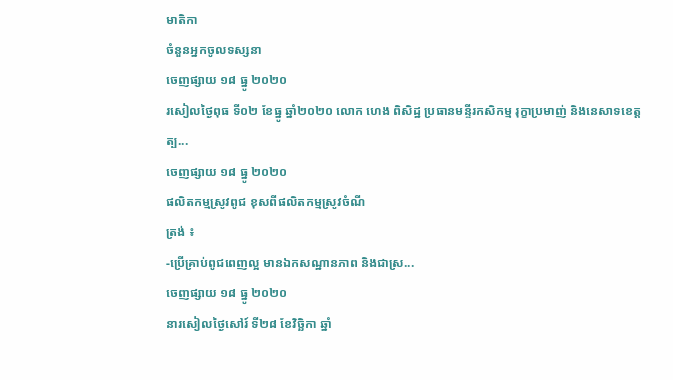មាតិកា
ចំនួនអ្នកចូលទស្សនា
ចេញផ្សាយ ១៨ ធ្នូ ២០២០
រសៀលថ្ងៃពុធ ទី០២ ខែធ្នូ ឆ្នាំ២០២០ លោក ហេង ពិសិដ្ឋ ប្រធានមន្ទីរកសិកម្ម រុក្ខាប្រមាញ់ និងនេសាទខេត្តត្ប...
ចេញផ្សាយ ១៨ ធ្នូ ២០២០
ផលិតកម្មស្រូវពូជ ខុសពីផលិតកម្មស្រូវចំណី
ត្រង់ ៖
-ប្រើគ្រាប់ពូជពេញល្អ មានឯកសណ្ឋានភាព និងជាស្រ...
ចេញផ្សាយ ១៨ ធ្នូ ២០២០
នារសៀលថ្ងៃសៅរ៍ ទី២៨ ខែវិច្ឆិកា ឆ្នាំ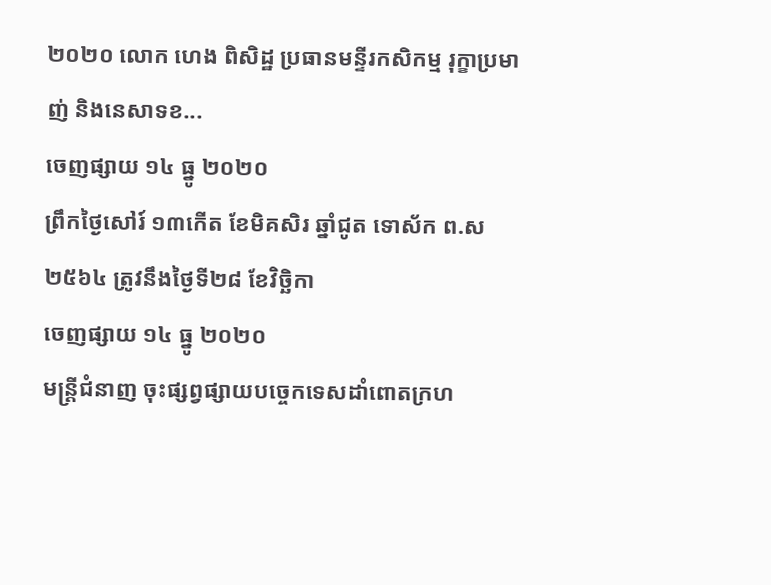២០២០ លោក ហេង ពិសិដ្ឋ ប្រធានមន្ទីរកសិកម្ម រុក្ខាប្រមាញ់ និងនេសាទខ...
ចេញផ្សាយ ១៤ ធ្នូ ២០២០
ព្រឹកថ្ងៃសៅរ៍ ១៣កើត ខែមិគសិរ ឆ្នាំជូត ទោស័ក ព.ស ២៥៦៤ ត្រូវនឹងថ្ងៃទី២៨ ខែវិច្ឆិកា
ចេញផ្សាយ ១៤ ធ្នូ ២០២០
មន្ត្រីជំនាញ ចុះផ្សព្វផ្សាយបច្ចេកទេសដាំពោតក្រហ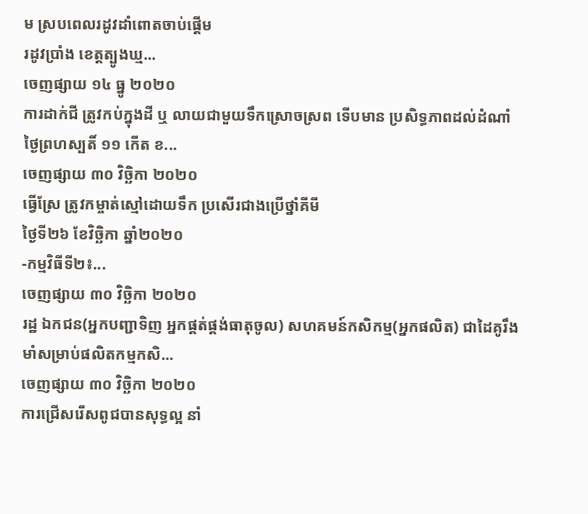ម ស្របពេលរដូវដាំពោតចាប់ផ្តើម
រដូវប្រាំង ខេត្តត្បូងឃ្ម...
ចេញផ្សាយ ១៤ ធ្នូ ២០២០
ការដាក់ជី ត្រូវកប់ក្នុងដី ឬ លាយជាមួយទឹកស្រោចស្រព ទើបមាន ប្រសិទ្ធភាពដល់ដំណាំ
ថ្ងៃព្រហស្បតិ៍ ១១ កើត ខ...
ចេញផ្សាយ ៣០ វិច្ឆិកា ២០២០
ធ្វើស្រែ ត្រូវកម្ចាត់ស្មៅដោយទឹក ប្រសើរជាងប្រើថ្នាំគីមី
ថ្ងៃទី២៦ ខែវិច្ឆិកា ឆ្នាំ២០២០
-កម្មវិធីទី២៖...
ចេញផ្សាយ ៣០ វិច្ឆិកា ២០២០
រដ្ឋ ឯកជន(អ្នកបញ្ជាទិញ អ្នកផ្គត់ផ្គង់ធាតុចូល) សហគមន៍កសិកម្ម(អ្នកផលិត) ជាដៃគូរឹងមាំសម្រាប់ផលិតកម្មកសិ...
ចេញផ្សាយ ៣០ វិច្ឆិកា ២០២០
ការជ្រើសរើសពូជបានសុទ្ធល្អ នាំ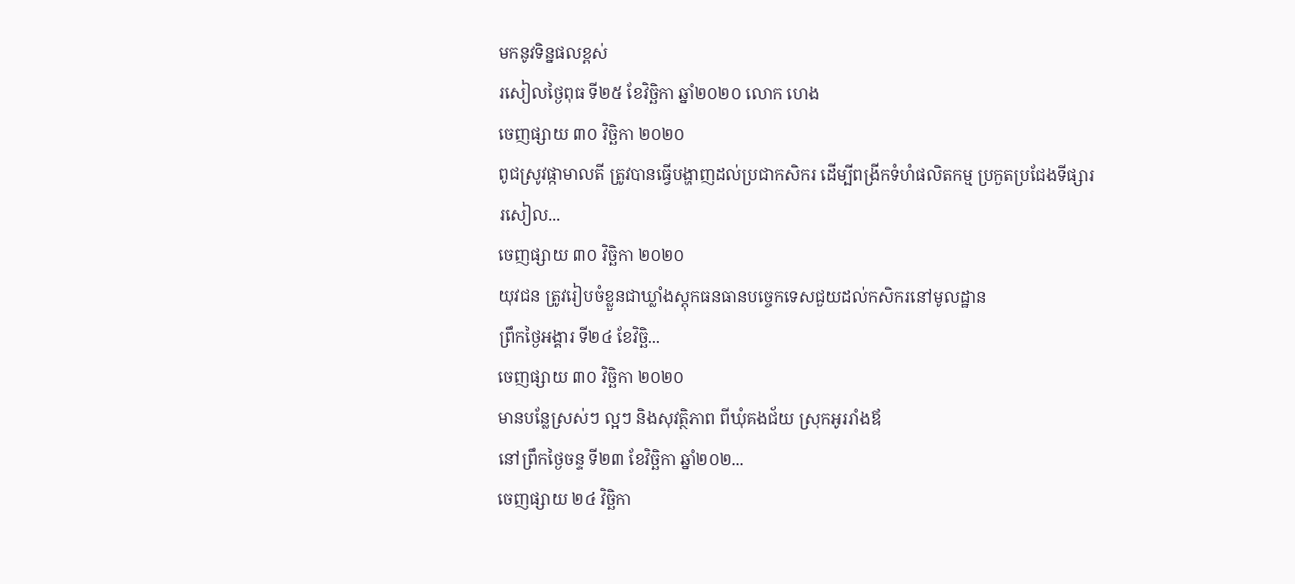មកនូវទិន្នផលខ្ពស់
រសៀលថ្ងៃពុធ ទី២៥ ខែវិច្ឆិកា ឆ្នាំ២០២០ លោក ហេង
ចេញផ្សាយ ៣០ វិច្ឆិកា ២០២០
ពូជស្រូវផ្កាមាលតី ត្រូវបានធ្វើបង្ហាញដល់ប្រជាកសិករ ដើម្បីពង្រីកទំហំផលិតកម្ម ប្រកួតប្រជែងទីផ្សារ
រសៀល...
ចេញផ្សាយ ៣០ វិច្ឆិកា ២០២០
យុវជន ត្រូវរៀបចំខ្លួនជាឃ្លាំងស្តុកធនធានបច្ចេកទេសជួយដល់កសិករនៅមូលដ្ឋាន
ព្រឹកថ្ងៃអង្គារ ទី២៤ ខែវិច្ឆិ...
ចេញផ្សាយ ៣០ វិច្ឆិកា ២០២០
មានបន្លែស្រស់ៗ ល្អៗ និងសុវត្ថិភាព ពីឃុំគងជ័យ ស្រុកអូររាំងឪ
នៅព្រឹកថ្ងៃចន្ទ ទី២៣ ខែវិច្ឆិកា ឆ្នាំ២០២...
ចេញផ្សាយ ២៤ វិច្ឆិកា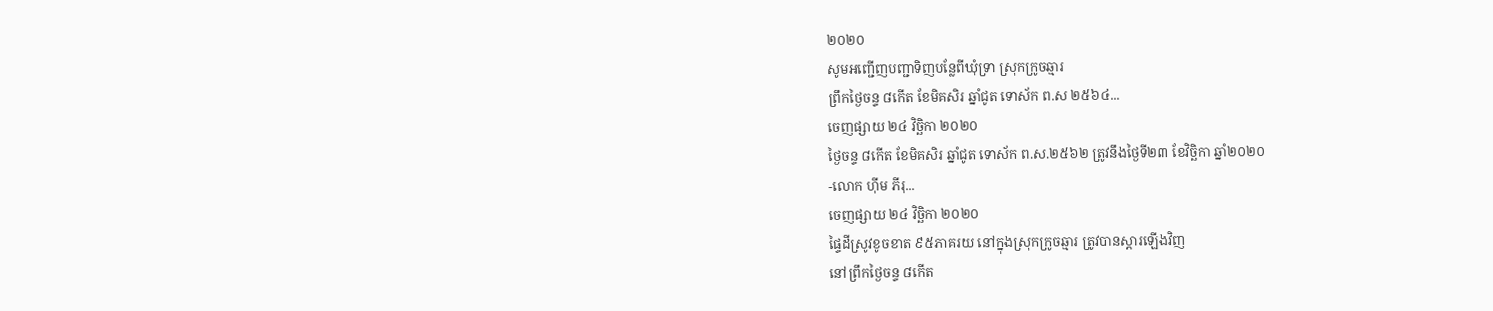២០២០
សូមអញ្ជើញបញ្ជាទិញបន្លែពីឃុំទ្រា ស្រុកក្រូចឆ្មារ
ព្រឹកថ្ងៃចន្ទ ៨កើត ខែមិគសិរ ឆ្នាំជូត ទោស័ក ព.ស ២៥៦៤...
ចេញផ្សាយ ២៤ វិច្ឆិកា ២០២០
ថ្ងៃចន្ទ ៨កើត ខែមិគសិរ ឆ្នាំជូត ទោស័ក ព.ស.២៥៦២ ត្រូវនឹងថ្ងៃទី២៣ ខែវិច្ឆិកា ឆ្នាំ២០២០
-លោក ហ៊ីម ភីរុ...
ចេញផ្សាយ ២៤ វិច្ឆិកា ២០២០
ផ្ទៃដីស្រូវខូចខាត ៩៥ភាគរយ នៅក្នុងស្រុកក្រូចឆ្មារ ត្រូវបានស្ដារឡើងវិញ
នៅព្រឹកថ្ងៃចន្ទ ៨កើត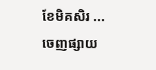ខែមិគសិរ ...
ចេញផ្សាយ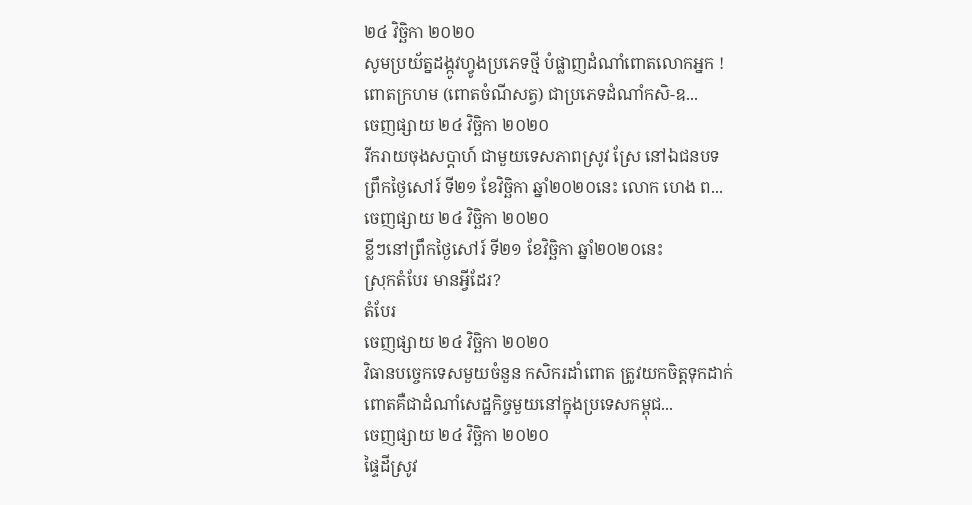២៤ វិច្ឆិកា ២០២០
សូមប្រយ័ត្នដង្កូវហ្វូងប្រភេទថ្មី បំផ្លាញដំណាំពោតលោកអ្នក !
ពោតក្រហម (ពោតចំណីសត្វ) ជាប្រភេទដំណាំកសិ-ឧ...
ចេញផ្សាយ ២៤ វិច្ឆិកា ២០២០
រីករាយចុងសប្តាហ៍ ជាមួយទេសភាពស្រូវ ស្រែ នៅឯជនបទ
ព្រឹកថ្ងៃសៅរ៍ ទី២១ ខែវិច្ឆិកា ឆ្នាំ២០២០នេះ លោក ហេង ព...
ចេញផ្សាយ ២៤ វិច្ឆិកា ២០២០
ខ្លីៗនៅព្រឹកថ្ងៃសៅរ៍ ទី២១ ខែវិច្ឆិកា ឆ្នាំ២០២០នេះ
ស្រុកតំបែរ មានអ្វីដែរ?
តំបែរ
ចេញផ្សាយ ២៤ វិច្ឆិកា ២០២០
វិធានបច្ចេកទេសមួយចំនួន កសិករដាំពោត ត្រូវយកចិត្តទុកដាក់
ពោតគឺជាដំណាំសេដ្ឋកិច្ចមួយនៅក្នុងប្រទេសកម្ពុជ...
ចេញផ្សាយ ២៤ វិច្ឆិកា ២០២០
ផ្ទៃដីស្រូវ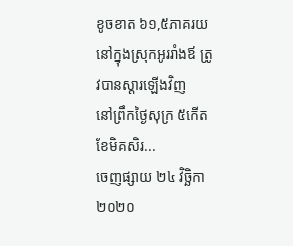ខូចខាត ៦១,៥ភាគរយ នៅក្នុងស្រុកអូររាំងឪ ត្រូវបានស្ដារឡើងវិញ
នៅព្រឹកថ្ងៃសុក្រ ៥កើត ខែមិគសិរ...
ចេញផ្សាយ ២៤ វិច្ឆិកា ២០២០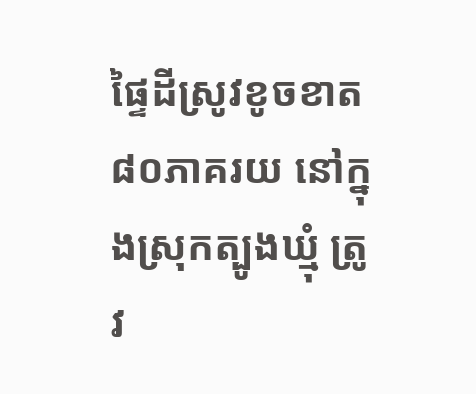ផ្ទៃដីស្រូវខូចខាត ៨០ភាគរយ នៅក្នុងស្រុកត្បូងឃ្មុំ ត្រូវ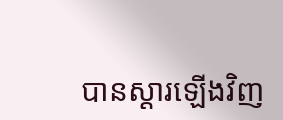បានស្ដារឡើងវិញ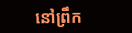នៅព្រឹក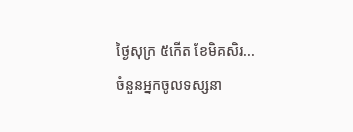ថ្ងៃសុក្រ ៥កើត ខែមិគសិរ...
ចំនួនអ្នកចូលទស្សនា